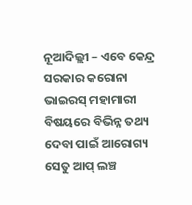ନୂଆଦିଲ୍ଲୀ – ଏବେ କେନ୍ଦ୍ର ସରକାର କରୋନା ଭାଇରସ୍ ମହାମାରୀ ବିଷୟରେ ବିଭିନ୍ନ ତଥ୍ୟ ଦେବା ପାଇଁ ଆରୋଗ୍ୟ ସେତୁ ଆପ୍ ଲଞ୍ଚ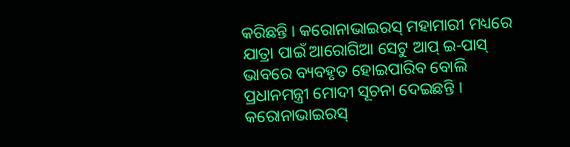କରିଛନ୍ତି । କରୋନାଭାଇରସ୍ ମହାମାରୀ ମଧ୍ୟରେ ଯାତ୍ରା ପାଇଁ ଆରୋଗିଆ ସେଟୁ ଆପ୍ ଇ-ପାସ୍ ଭାବରେ ବ୍ୟବହୃତ ହୋଇପାରିବ ବୋଲି ପ୍ରଧାନମନ୍ତ୍ରୀ ମୋଦୀ ସୂଚନା ଦେଇଛନ୍ତି ।
କରୋନାଭାଇରସ୍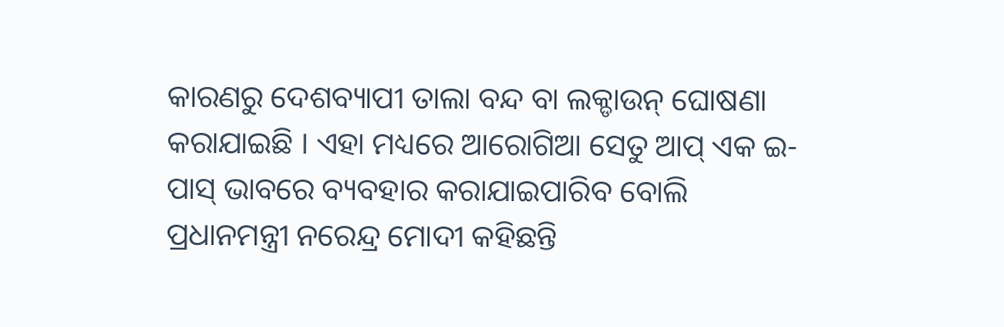କାରଣରୁ ଦେଶବ୍ୟାପୀ ତାଲା ବନ୍ଦ ବା ଲକ୍ଡାଉନ୍ ଘୋଷଣା କରାଯାଇଛି । ଏହା ମଧ୍ୟରେ ଆରୋଗିଆ ସେତୁ ଆପ୍ ଏକ ଇ-ପାସ୍ ଭାବରେ ବ୍ୟବହାର କରାଯାଇପାରିବ ବୋଲି ପ୍ରଧାନମନ୍ତ୍ରୀ ନରେନ୍ଦ୍ର ମୋଦୀ କହିଛନ୍ତି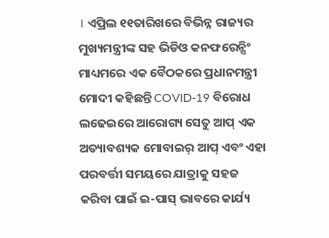। ଏପ୍ରିଲ ୧୧ତାରିଖରେ ବିଭିନ୍ନ ରାଜ୍ୟର ମୁଖ୍ୟମନ୍ତ୍ରୀଙ୍କ ସହ ଭିଡିଓ କନଫରେନ୍ସିଂ ମାଧ୍ୟମରେ ଏକ ବୈଠକରେ ପ୍ରଧାନମନ୍ତ୍ରୀ ମୋଦୀ କହିଛନ୍ତି COVID-19 ବିରୋଧ ଲଢେଇରେ ଆରୋଗ୍ୟ ସେତୁ ଆପ୍ ଏକ ଅତ୍ୟାବଶ୍ୟକ ମୋବାଇର୍ ଆପ୍ ଏବଂ ଏହା ପରବର୍ତ୍ତୀ ସମୟରେ ଯାତ୍ରାକୁ ସହଜ କରିବା ପାଇଁ ଇ-ପାସ୍ ଭାବରେ କାର୍ଯ୍ୟ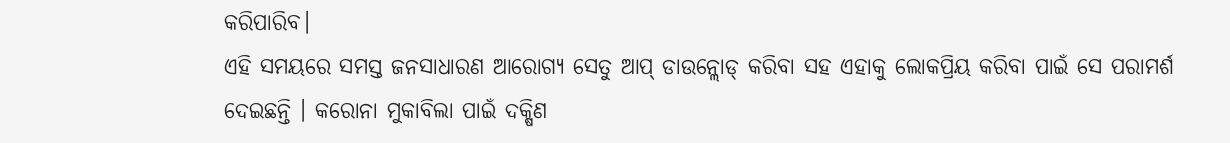କରିପାରିବ।
ଏହି ସମୟରେ ସମସ୍ତ ଜନସାଧାରଣ ଆରୋଗ୍ୟ ସେତୁ ଆପ୍ ଡାଉନ୍ଲୋଡ୍ କରିବା ସହ ଏହାକୁ ଲୋକପ୍ରିୟ କରିବା ପାଇଁ ସେ ପରାମର୍ଶ ଦେଇଛନ୍ତି । କରୋନା ମୁକାବିଲା ପାଇଁ ଦକ୍ଷିଣ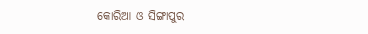କୋରିଆ ଓ ସିଙ୍ଗାପୁର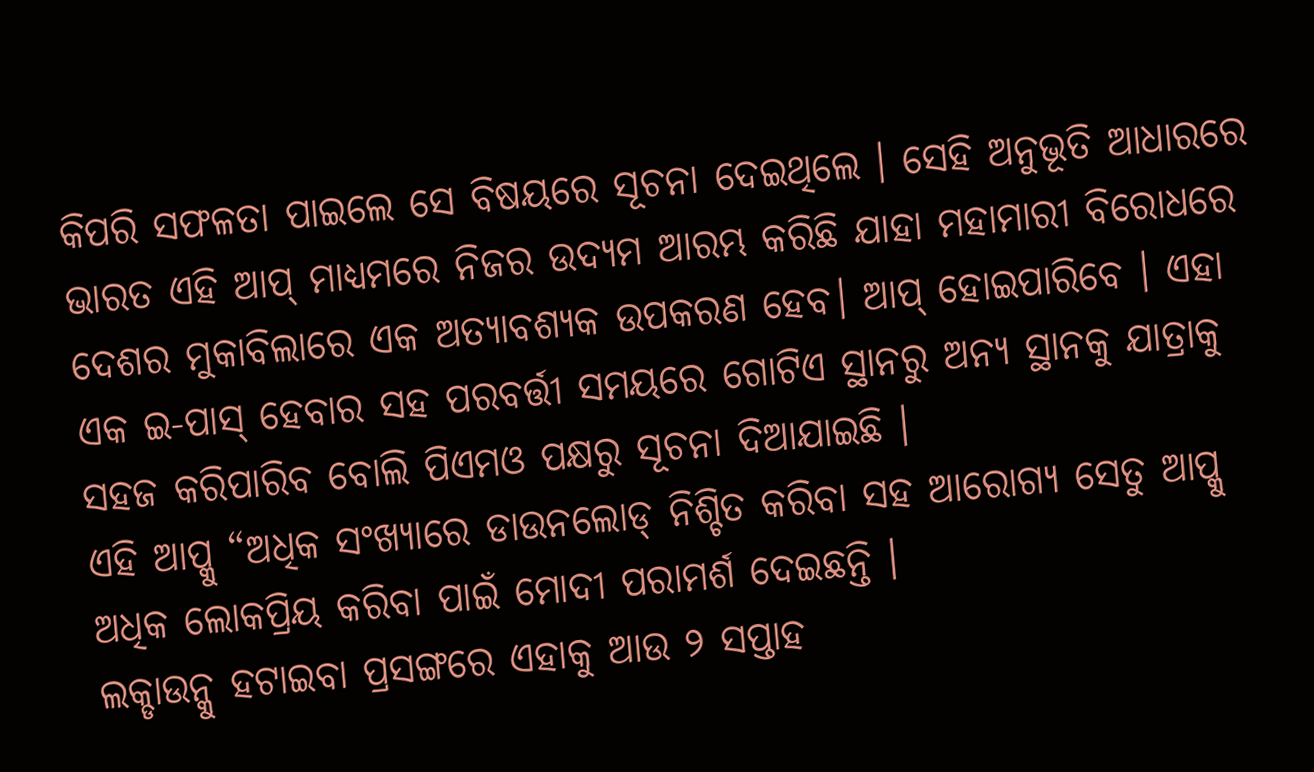କିପରି ସଫଳତା ପାଇଲେ ସେ ବିଷୟରେ ସୂଚନା ଦେଇଥିଲେ । ସେହି ଅନୁଭୂତି ଆଧାରରେ ଭାରତ ଏହି ଆପ୍ ମାଧ୍ୟମରେ ନିଜର ଉଦ୍ୟମ ଆରମ୍ଭ କରିଛି ଯାହା ମହାମାରୀ ବିରୋଧରେ ଦେଶର ମୁକାବିଲାରେ ଏକ ଅତ୍ୟାବଶ୍ୟକ ଉପକରଣ ହେବ। ଆପ୍ ହୋଇପାରିବେ । ଏହା ଏକ ଇ-ପାସ୍ ହେବାର ସହ ପରବର୍ତ୍ତୀ ସମୟରେ ଗୋଟିଏ ସ୍ଥାନରୁ ଅନ୍ୟ ସ୍ଥାନକୁ ଯାତ୍ରାକୁ ସହଜ କରିପାରିବ ବୋଲି ପିଏମଓ ପକ୍ଷରୁ ସୂଚନା ଦିଆଯାଇଛି ।
ଏହି ଆପ୍କୁ “ଅଧିକ ସଂଖ୍ୟାରେ ଡାଉନଲୋଡ୍ ନିଶ୍ଚିତ କରିବା ସହ ଆରୋଗ୍ୟ ସେତୁ ଆପ୍କୁ ଅଧିକ ଲୋକପ୍ରିୟ କରିବା ପାଇଁ ମୋଦୀ ପରାମର୍ଶ ଦେଇଛନ୍ତି ।
ଲକ୍ଡାଉନ୍କୁ ହଟାଇବା ପ୍ରସଙ୍ଗରେ ଏହାକୁ ଆଉ ୨ ସପ୍ତାହ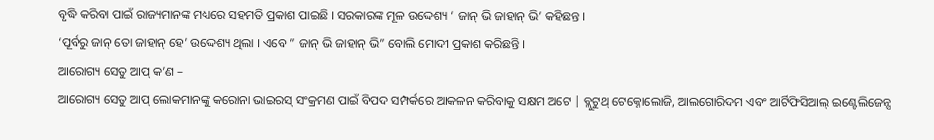ବୃଦ୍ଧି କରିବା ପାଇଁ ରାଜ୍ୟମାନଙ୍କ ମଧ୍ୟରେ ସହମତି ପ୍ରକାଶ ପାଇଛି । ସରକାରଙ୍କ ମୂଳ ଉଦ୍ଦେଶ୍ୟ ‘ ଜାନ୍ ଭି ଜାହାନ୍ ଭି’ କହିଛନ୍ତ ।
‘ପୂର୍ବରୁ ଜାନ୍ ତୋ ଜାହାନ୍ ହେ’ ଉଦ୍ଦେଶ୍ୟ ଥିଲା । ଏବେ ” ଜାନ୍ ଭି ଜାହାନ୍ ଭି” ବୋଲି ମୋଦୀ ପ୍ରକାଶ କରିଛନ୍ତି ।
ଆରୋଗ୍ୟ ସେତୁ ଆପ୍ କ’ଣ –
ଆରୋଗ୍ୟ ସେତୁ ଆପ୍ ଲୋକମାନଙ୍କୁ କରୋନା ଭାଇରସ୍ ସଂକ୍ରମଣ ପାଇଁ ବିପଦ ସମ୍ପର୍କରେ ଆକଳନ କରିବାକୁ ସକ୍ଷମ ଅଟେ | ବ୍ଲୁଟୁଥ୍ ଟେକ୍ନୋଲୋଜି, ଆଲଗୋରିଦମ ଏବଂ ଆର୍ଟିଫିସିଆଲ୍ ଇଣ୍ଟେଲିଜେନ୍ସ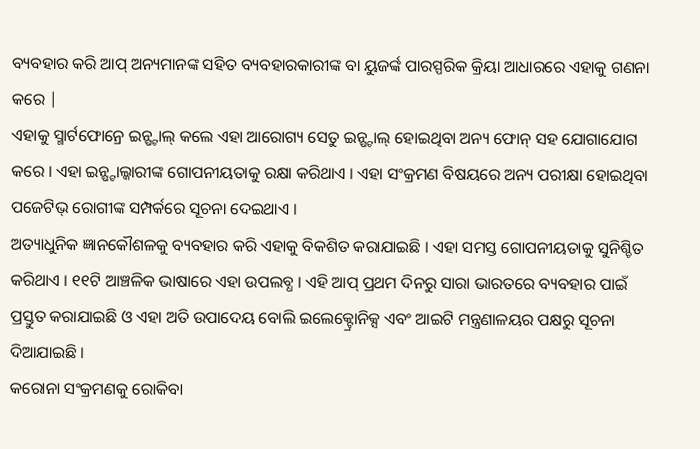ବ୍ୟବହାର କରି ଆପ୍ ଅନ୍ୟମାନଙ୍କ ସହିତ ବ୍ୟବହାରକାରୀଙ୍କ ବା ୟୁଜର୍ଙ୍କ ପାରସ୍ପରିକ କ୍ରିୟା ଆଧାରରେ ଏହାକୁ ଗଣନା କରେ |
ଏହାକୁ ସ୍ମାର୍ଟଫୋନ୍ରେ ଇନ୍ଷ୍ଟାଲ୍ କଲେ ଏହା ଆରୋଗ୍ୟ ସେତୁ ଇନ୍ଷ୍ଟାଲ୍ ହୋଇଥିବା ଅନ୍ୟ ଫୋନ୍ ସହ ଯୋଗାଯୋଗ କରେ । ଏହା ଇନ୍ଷ୍ଟାଲ୍କାରୀଙ୍କ ଗୋପନୀୟତାକୁ ରକ୍ଷା କରିଥାଏ । ଏହା ସଂକ୍ରମଣ ବିଷୟରେ ଅନ୍ୟ ପରୀକ୍ଷା ହୋଇଥିବା ପଜେଟିଭ୍ ରୋଗୀଙ୍କ ସମ୍ପର୍କରେ ସୂଚନା ଦେଇଥାଏ ।
ଅତ୍ୟାଧୁନିକ ଜ୍ଞାନକୌଶଳକୁ ବ୍ୟବହାର କରି ଏହାକୁ ବିକଶିତ କରାଯାଇଛି । ଏହା ସମସ୍ତ ଗୋପନୀୟତାକୁ ସୁନିଶ୍ଚିତ କରିଥାଏ । ୧୧ଟି ଆଞ୍ଚଳିକ ଭାଷାରେ ଏହା ଉପଲବ୍ଧ । ଏହି ଆପ୍ ପ୍ରଥମ ଦିନରୁ ସାରା ଭାରତରେ ବ୍ୟବହାର ପାଇଁ ପ୍ରସ୍ତୁତ କରାଯାଇଛି ଓ ଏହା ଅତି ଉପାଦେୟ ବୋଲି ଇଲେକ୍ଟ୍ରୋନିକ୍ସ ଏବଂ ଆଇଟି ମନ୍ତ୍ରଣାଳୟର ପକ୍ଷରୁ ସୂଚନା ଦିଆଯାଇଛି ।
କରୋନା ସଂକ୍ରମଣକୁ ରୋକିବା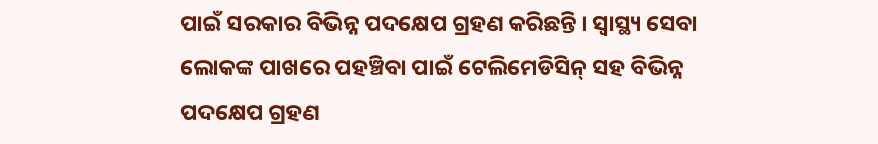ପାଇଁ ସରକାର ବିଭିନ୍ନ ପଦକ୍ଷେପ ଗ୍ରହଣ କରିଛନ୍ତି । ସ୍ୱାସ୍ଥ୍ୟ ସେବା ଲୋକଙ୍କ ପାଖରେ ପହଞ୍ଚିବା ପାଇଁ ଟେଲିମେଡିସିନ୍ ସହ ବିଭିନ୍ନ ପଦକ୍ଷେପ ଗ୍ରହଣ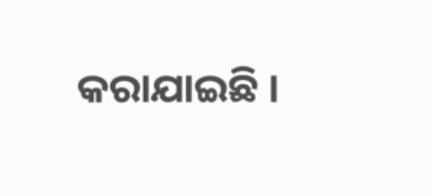କରାଯାଇଛି ।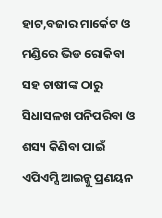ହାଟ,ବଜାର ମାର୍କେଟ ଓ ମଣ୍ଡିରେ ଭିଡ ରୋକିବା ସହ ଚାଷୀଙ୍କ ଠାରୁ ସିଧାସଳଖ ପନିପରିବା ଓ ଶସ୍ୟ କିଣିବା ପାଇଁ ଏପିଏମ୍ସି ଆଇନ୍କୁ ପ୍ରଣୟନ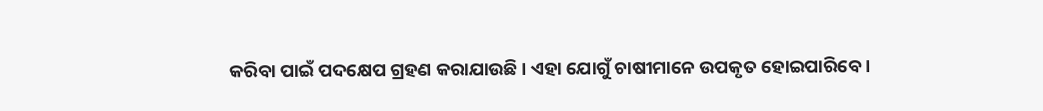କରିବା ପାଇଁ ପଦକ୍ଷେପ ଗ୍ରହଣ କରାଯାଉଛି । ଏହା ଯୋଗୁଁ ଚାଷୀମାନେ ଉପକୃତ ହୋଇପାରିବେ ।